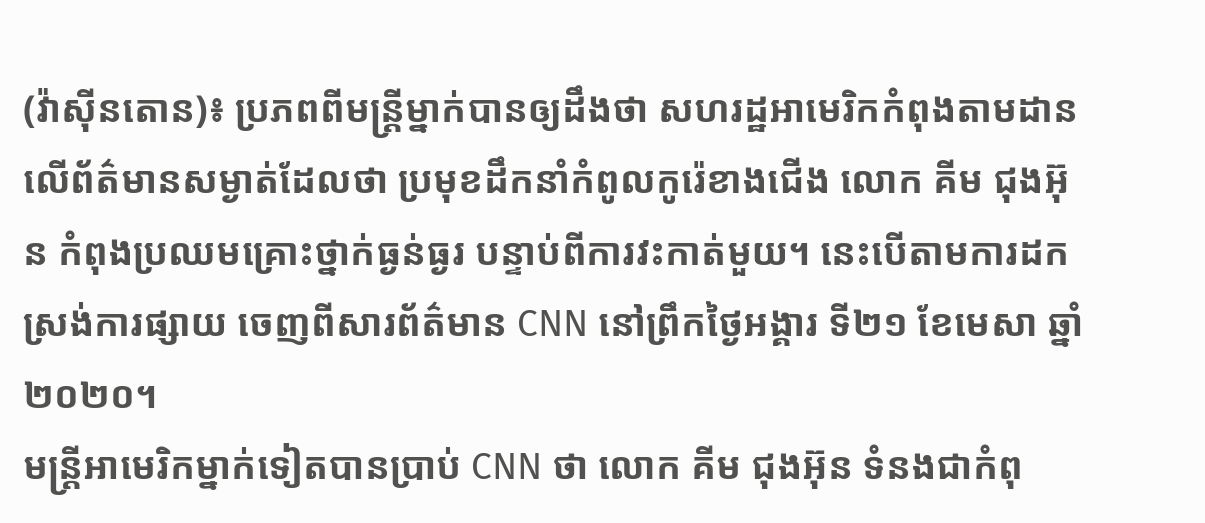(វ៉ាស៊ីនតោន)៖ ប្រភពពីមន្រ្តីម្នាក់បានឲ្យដឹងថា សហរដ្ឋអាមេរិកកំពុងតាមដានលើព័ត៌មានសម្ងាត់ដែលថា ប្រមុខដឹកនាំកំពូលកូរ៉េខាងជើង លោក គីម ជុងអ៊ុន កំពុងប្រឈមគ្រោះថ្នាក់ធ្ងន់ធ្ងរ បន្ទាប់ពីការវះកាត់មួយ។ នេះបើតាមការដកស្រង់ការផ្សាយ ចេញពីសារព័ត៌មាន CNN នៅព្រឹកថ្ងៃអង្គារ ទី២១ ខែមេសា ឆ្នាំ២០២០។
មន្រ្តីអាមេរិកម្នាក់ទៀតបានប្រាប់ CNN ថា លោក គីម ជុងអ៊ុន ទំនងជាកំពុ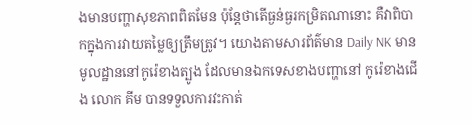ងមានបញ្ហាសុខភាពពិតមែន ប៉ុន្តែថាតើធ្ងន់ធ្ងរកម្រិតណានោះ គឺវាពិបាកក្នុងការវាយតម្លៃឲ្យត្រឹមត្រូវ។ យោងតាមសារព័ត៌មាន Daily NK មានមូលដ្ឋាននៅកូរ៉េខាងត្បូង ដែលមានឯកទេសខាងបញ្ហានៅ កូរ៉េខាងជើង លោក គីម បានទទួលការវះកាត់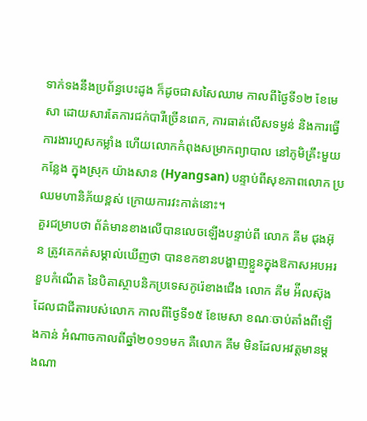ទាក់ទងនឹងប្រព័ន្ធបេះដូង ក៏ដូចជាសសៃឈាម កាលពីថ្ងៃទី១២ ខែមេសា ដោយសារតែការជក់បារីច្រើនពេក, ការធាត់លើសទម្ងន់ និងការធ្វើការងារហួសកម្លាំង ហើយលោកកំពុងសម្រាកព្យាបាល នៅភូមិគ្រឹះមួយកន្លែង ក្នុងស្រុក យ៉ាងសាន (Hyangsan) បន្ទាប់ពីសុខភាពលោក ប្រឈមហានិភ័យខ្ពស់ ក្រោយការវះកាត់នោះ។
គួរជម្រាបថា ព័ត៌មានខាងលើបានលេចឡើងបន្ទាប់ពី លោក គីម ជុងអ៊ុន ត្រូវគេកត់សម្គាល់ឃើញថា បានខកខានបង្ហាញខ្លួនក្នុងឱកាសអបអរខួបកំណើត នៃបិតាស្ថាបនិកប្រទេសកូរ៉េខាងជើង លោក គីម អ៉ីលស៊ុង ដែលជាជីតារបស់លោក កាលពីថ្ងៃទី១៥ ខែមេសា ខណៈចាប់តាំងពីឡើងកាន់ អំណាចកាលពីឆ្នាំ២០១១មក គឺលោក គីម មិនដែលអវត្តមានម្តងណា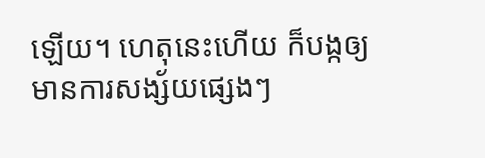ឡើយ។ ហេតុនេះហើយ ក៏បង្កឲ្យមានការសង្ស័យផ្សេងៗ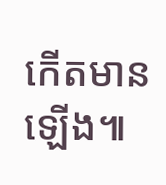កើតមានឡើង៕